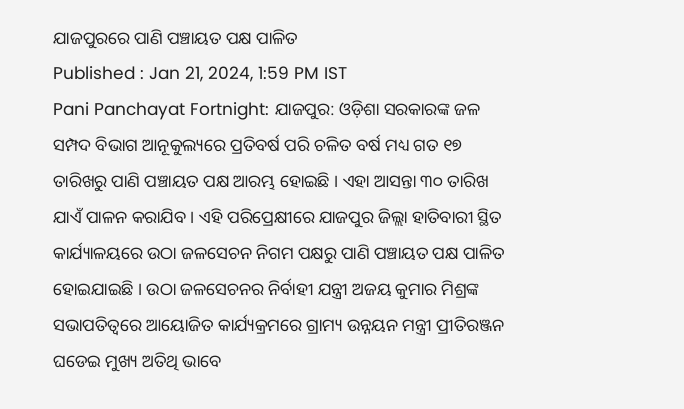ଯାଜପୁରରେ ପାଣି ପଞ୍ଚାୟତ ପକ୍ଷ ପାଳିତ
Published : Jan 21, 2024, 1:59 PM IST
Pani Panchayat Fortnight: ଯାଜପୁର: ଓଡ଼ିଶା ସରକାରଙ୍କ ଜଳ ସମ୍ପଦ ବିଭାଗ ଆନୂକୁଲ୍ୟରେ ପ୍ରତିବର୍ଷ ପରି ଚଳିତ ବର୍ଷ ମଧ୍ୟ ଗତ ୧୭ ତାରିଖରୁ ପାଣି ପଞ୍ଚାୟତ ପକ୍ଷ ଆରମ୍ଭ ହୋଇଛି । ଏହା ଆସନ୍ତା ୩୦ ତାରିଖ ଯାଏଁ ପାଳନ କରାଯିବ । ଏହି ପରିପ୍ରେକ୍ଷୀରେ ଯାଜପୁର ଜିଲ୍ଲା ହାତିବାରୀ ସ୍ଥିତ କାର୍ଯ୍ୟାଳୟରେ ଉଠା ଜଳସେଚନ ନିଗମ ପକ୍ଷରୁ ପାଣି ପଞ୍ଚାୟତ ପକ୍ଷ ପାଳିତ ହୋଇଯାଇଛି । ଉଠା ଜଳସେଚନର ନିର୍ବାହୀ ଯନ୍ତ୍ରୀ ଅଜୟ କୁମାର ମିଶ୍ରଙ୍କ ସଭାପତିତ୍ୱରେ ଆୟୋଜିତ କାର୍ଯ୍ୟକ୍ରମରେ ଗ୍ରାମ୍ୟ ଉନ୍ନୟନ ମନ୍ତ୍ରୀ ପ୍ରୀତିରଞ୍ଜନ ଘଡେଇ ମୁଖ୍ୟ ଅତିଥି ଭାବେ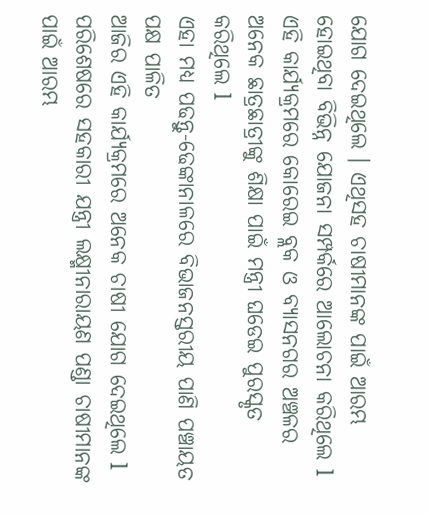ଯୋଗ ଦେଇଥିଲେ । ଏଥିସହ ଚାଷୀମାନଙ୍କ ପାଇଁ ଆରମ୍ଭ ହୋଇଥିବା ବିଭିନ୍ନ ଯୋଜନା ସମ୍ପର୍କରେ ଆଲୋଚନା କରିଥିଲେ l ଏହି କାର୍ଯ୍ୟକ୍ରମରେ କୋରେଇ ବ୍ଲକ ଓ ବ୍ୟାସନଗର ଅଞ୍ଚଳର ଅନେକ ଛାତ୍ରଛାତ୍ରୀଙ୍କୁ ଶିକ୍ଷା ପାଇଁ ମନ୍ତ୍ରୀ ଘଡେଇ ପୁରସ୍କୃତ କରିଥିଲେ l
ଏହା ମଧ୍ୟ ପଢନ୍ତୁ-ଢେଙ୍କାନାଳରେ ବିଭାଜନସ୍ତରୀୟ ପାଣି ପଞ୍ଚାୟତ ପକ୍ଷ ପାଳିତ
ଆଜିର ଏହି କାର୍ଯ୍ୟକ୍ରମରେ ଅନେକ ଚାଷୀ ଯୋଗ ଦେଇଥିଲେ l ପରିଶେଷରେ ସହକାରୀ ଯନ୍ତ୍ରୀ ଲକ୍ଷ୍ମୀନାରାୟଣ ପଣ୍ଡା ଚାଷୀମାନଙ୍କ ପାଇଁ ଆରମ୍ଭ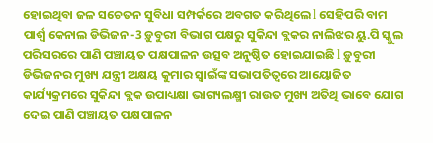ହୋଇଥିବା ଜଳ ସଚେତନ ସୁବିଧା ସମ୍ପର୍କରେ ଅବଗତ କରିଥିଲେ l ସେହିପରି ବାମ ପାର୍ଶ୍ଵ କେନାଲ ଡିଭିଜନ-3 ଡ଼ୁବୁରୀ ବିଭାଗ ପକ୍ଷରୁ ସୁକିନ୍ଦା ବ୍ଲକର ନାଲିଝର ୟୁ.ପି ସ୍କୁଲ ପରିସରରେ ପାଣି ପଞ୍ଚାୟତ ପକ୍ଷପାଳନ ଉତ୍ସବ ଅନୁଷ୍ଠିତ ହୋଇଯାଇଛି l ଡ଼ୁବୁରୀ ଡିଭିଜନର ମୁଖ୍ୟ ଯନ୍ତ୍ରୀ ଅକ୍ଷୟ କୁମାର ସ୍ୱାଇଁଙ୍କ ସଭାପତିତ୍ୱରେ ଆୟୋଜିତ କାର୍ଯ୍ୟକ୍ରମରେ ସୁକିନ୍ଦା ବ୍ଲକ ଉପାଧ୍ୟକ୍ଷା ଭାଗ୍ୟଲକ୍ଷ୍ମୀ ରାଉତ ମୁଖ୍ୟ ଅତିଥି ଭାବେ ଯୋଗ ଦେଇ ପାଣି ପଞ୍ଚାୟତ ପକ୍ଷପାଳନ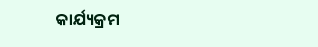କାର୍ଯ୍ୟକ୍ରମ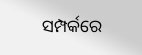ସମ୍ପର୍କରେ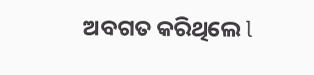ଅବଗତ କରିଥିଲେ l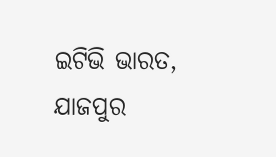ଇଟିଭି ଭାରତ, ଯାଜପୁର